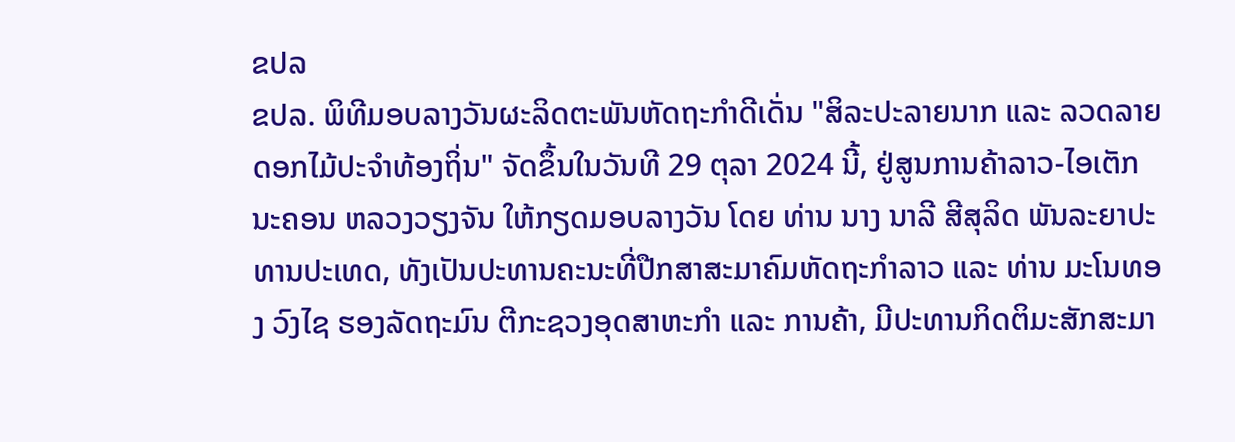ຂປລ
ຂປລ. ພິທີມອບລາງວັນຜະລິດຕະພັນຫັດຖະກຳດີເດັ່ນ "ສິລະປະລາຍນາກ ແລະ ລວດລາຍດອກໄມ້ປະຈໍາທ້ອງຖິ່ນ" ຈັດຂຶ້ນໃນວັນທີ 29 ຕຸລາ 2024 ນີ້, ຢູ່ສູນການຄ້າລາວ-ໄອເຕັກ ນະຄອນ ຫລວງວຽງຈັນ ໃຫ້ກຽດມອບລາງວັນ ໂດຍ ທ່ານ ນາງ ນາລີ ສີສຸລິດ ພັນລະຍາປະທານປະເທດ, ທັງເປັນປະທານຄະນະທີ່ປືກສາສະມາຄົມຫັດຖະກຳລາວ ແລະ ທ່ານ ມະໂນທອງ ວົງໄຊ ຮອງລັດຖະມົນ ຕີກະຊວງອຸດສາຫະກຳ ແລະ ການຄ້າ, ມີປະທານກິດຕິມະສັກສະມາ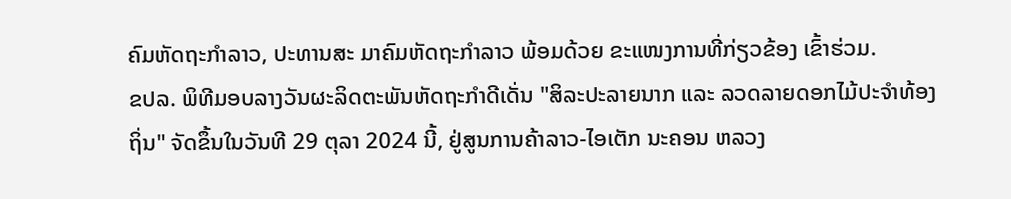ຄົມຫັດຖະກຳລາວ, ປະທານສະ ມາຄົມຫັດຖະກຳລາວ ພ້ອມດ້ວຍ ຂະແໜງການທີ່ກ່ຽວຂ້ອງ ເຂົ້າຮ່ວມ.
ຂປລ. ພິທີມອບລາງວັນຜະລິດຕະພັນຫັດຖະກຳດີເດັ່ນ "ສິລະປະລາຍນາກ ແລະ ລວດລາຍດອກໄມ້ປະຈໍາທ້ອງຖິ່ນ" ຈັດຂຶ້ນໃນວັນທີ 29 ຕຸລາ 2024 ນີ້, ຢູ່ສູນການຄ້າລາວ-ໄອເຕັກ ນະຄອນ ຫລວງ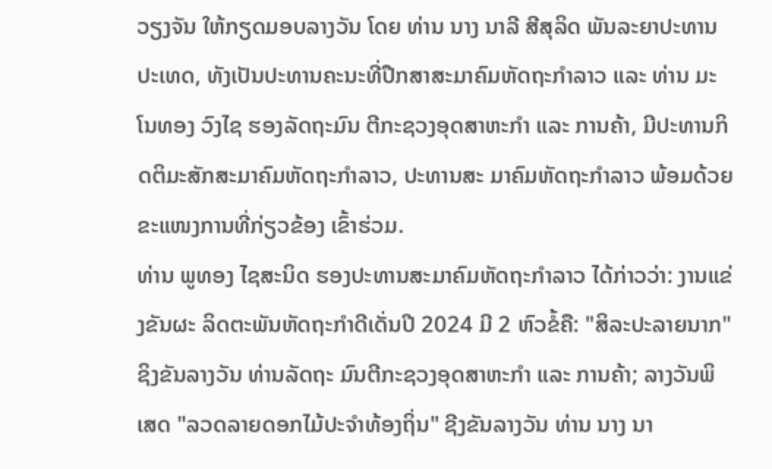ວຽງຈັນ ໃຫ້ກຽດມອບລາງວັນ ໂດຍ ທ່ານ ນາງ ນາລີ ສີສຸລິດ ພັນລະຍາປະທານປະເທດ, ທັງເປັນປະທານຄະນະທີ່ປືກສາສະມາຄົມຫັດຖະກຳລາວ ແລະ ທ່ານ ມະໂນທອງ ວົງໄຊ ຮອງລັດຖະມົນ ຕີກະຊວງອຸດສາຫະກຳ ແລະ ການຄ້າ, ມີປະທານກິດຕິມະສັກສະມາຄົມຫັດຖະກຳລາວ, ປະທານສະ ມາຄົມຫັດຖະກຳລາວ ພ້ອມດ້ວຍ ຂະແໜງການທີ່ກ່ຽວຂ້ອງ ເຂົ້າຮ່ວມ.
ທ່ານ ພູທອງ ໄຊສະນິດ ຮອງປະທານສະມາຄົມຫັດຖະກໍາລາວ ໄດ້ກ່າວວ່າ: ງານແຂ່ງຂັນຜະ ລິດຕະພັນຫັດຖະກຳດີເດັ່ນປີ 2024 ມີ 2 ຫົວຂໍ້ຄື: "ສິລະປະລາຍນາກ" ຊິງຂັນລາງວັນ ທ່ານລັດຖະ ມົນຕີກະຊວງອຸດສາຫະກຳ ແລະ ການຄ້າ; ລາງວັນພິເສດ "ລວດລາຍດອກໄມ້ປະຈໍາທ້ອງຖິ່ນ" ຊີງຂັນລາງວັນ ທ່ານ ນາງ ນາ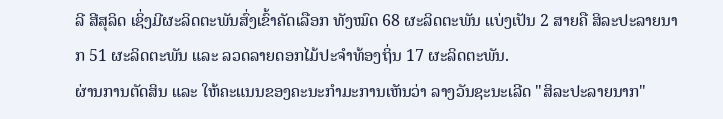ລີ ສີສຸລິດ ເຊິ່ງມີຜະລິດຕະພັນສົ່ງເຂົ້າຄັດເລືອກ ທັງໝົດ 68 ຜະລິດຕະພັນ ແບ່ງເປັນ 2 ສາຍຄື ສິລະປະລາຍນາກ 51 ຜະລິດຕະພັນ ແລະ ລວດລາຍດອກໄມ້ປະຈໍາທ້ອງຖິ່ນ 17 ຜະລິດຕະພັນ.
ຜ່ານການຕັດສິນ ແລະ ໃຫ້ຄະແນນຂອງຄະນະກໍາມະການເຫັນວ່າ ລາງວັນຊະນະເລີດ "ສິລະປະລາຍນາກ"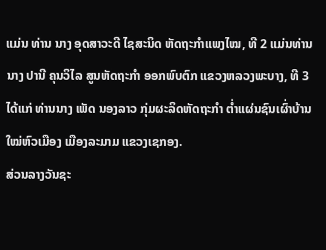ແມ່ນ ທ່ານ ນາງ ອຸດສາວະດີ ໄຊສະນິດ ຫັດຖະກໍາແພງໄໝ, ທີ 2 ແມ່ນທ່ານ ນາງ ປານີ ຄຸນວິໄລ ສູນຫັດຖະກຳ ອອກພົບຕົກ ແຂວງຫລວງພະບາງ, ທີ 3 ໄດ້ແກ່ ທ່ານນາງ ເພັດ ນອງລາວ ກຸ່ມຜະລິດຫັດຖະກຳ ຕໍ່າແຜ່ນຊົນເຜົ່າບ້ານ ໃໝ່ຫົວເມືອງ ເມືອງລະມາມ ແຂວງເຊກອງ.
ສ່ວນລາງວັນຊະ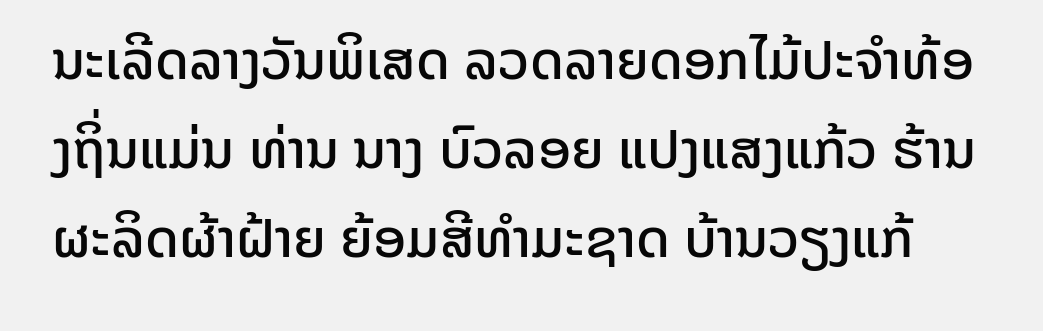ນະເລີດລາງວັນພິເສດ ລວດລາຍດອກໄມ້ປະຈໍາທ້ອງຖິ່ນແມ່ນ ທ່ານ ນາງ ບົວລອຍ ແປງແສງແກ້ວ ຮ້ານຜະລິດຜ້າຝ້າຍ ຍ້ອມສີທຳມະຊາດ ບ້ານວຽງແກ້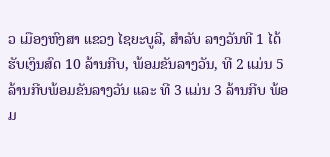ວ ເມືອງຫົງສາ ແຂວງ ໄຊຍະບູລີ, ສຳລັບ ລາງວັນທີ 1 ໄດ້ຮັບເງິນສົດ 10 ລ້ານກີບ, ພ້ອມຂັນລາງວັນ, ທີ 2 ແມ່ນ 5 ລ້ານກີບພ້ອມຂັນລາງວັນ ແລະ ທີ 3 ແມ່ນ 3 ລ້ານກີບ ພ້ອມ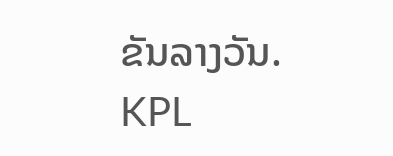ຂັນລາງວັນ.
KPL